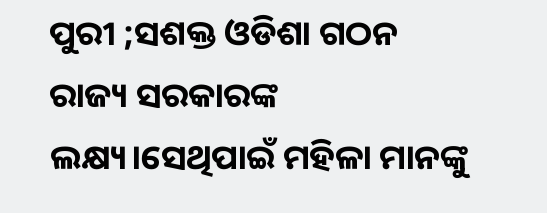ପୁରୀ ;ସଶକ୍ତ ଓଡିଶା ଗଠନ ରାଜ୍ୟ ସରକାରଙ୍କ ଲକ୍ଷ୍ୟ।ସେଥିପାଇଁ ମହିଳା ମାନଙ୍କୁ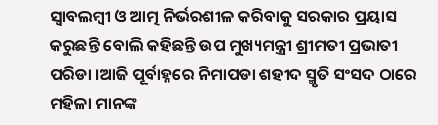ସ୍ୱାବଲମ୍ବୀ ଓ ଆତ୍ମ ନିର୍ଭରଶୀଳ କରିବାକୁ ସରକାର ପ୍ରୟାସ କରୁଛନ୍ତି ବୋଲି କହିଛନ୍ତି ଉପ ମୁଖ୍ୟମନ୍ତ୍ରୀ ଶ୍ରୀମତୀ ପ୍ରଭାତୀ ପରିଡା ।ଆଜି ପୂର୍ବାହ୍ନରେ ନିମାପଡା ଶହୀଦ ସ୍ମୃତି ସଂସଦ ଠାରେ ମହିଳା ମାନଙ୍କ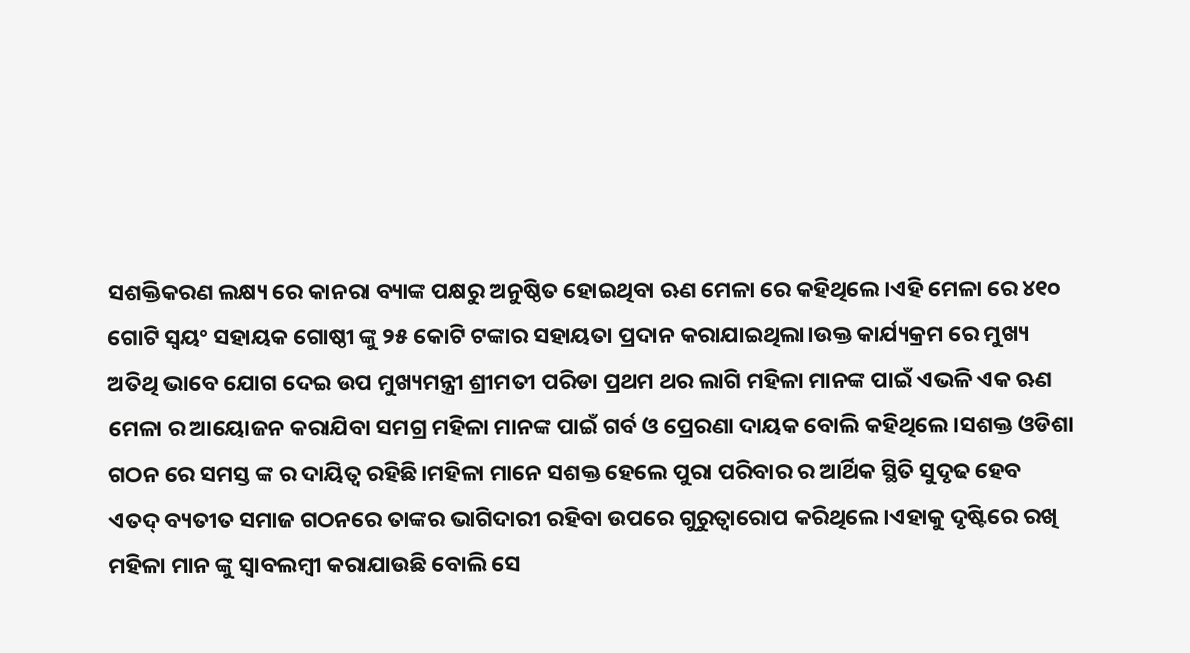ସଶକ୍ତିକରଣ ଲକ୍ଷ୍ୟ ରେ କାନରା ବ୍ୟାଙ୍କ ପକ୍ଷରୁ ଅନୁଷ୍ଠିତ ହୋଇଥିବା ଋଣ ମେଳା ରେ କହିଥିଲେ।ଏହି ମେଳା ରେ ୪୧୦ ଗୋଟି ସ୍ୱୟଂ ସହାୟକ ଗୋଷ୍ଠୀ ଙ୍କୁ ୨୫ କୋଟି ଟଙ୍କାର ସହାୟତା ପ୍ରଦାନ କରାଯାଇଥିଲା।ଉକ୍ତ କାର୍ଯ୍ୟକ୍ରମ ରେ ମୁଖ୍ୟ ଅତିଥି ଭାବେ ଯୋଗ ଦେଇ ଉପ ମୁଖ୍ୟମନ୍ତ୍ରୀ ଶ୍ରୀମତୀ ପରିଡା ପ୍ରଥମ ଥର ଲାଗି ମହିଳା ମାନଙ୍କ ପାଇଁ ଏଭଳି ଏକ ଋଣ ମେଳା ର ଆୟୋଜନ କରାଯିବା ସମଗ୍ର ମହିଳା ମାନଙ୍କ ପାଇଁ ଗର୍ବ ଓ ପ୍ରେରଣା ଦାୟକ ବୋଲି କହିଥିଲେ।ସଶକ୍ତ ଓଡିଶା ଗଠନ ରେ ସମସ୍ତ ଙ୍କ ର ଦାୟିତ୍ୱ ରହିଛି।ମହିଳା ମାନେ ସଶକ୍ତ ହେଲେ ପୁରା ପରିବାର ର ଆର୍ଥିକ ସ୍ଥିତି ସୁଦୃଢ ହେବ ଏତଦ୍ ବ୍ୟତୀତ ସମାଜ ଗଠନରେ ତାଙ୍କର ଭାଗିଦାରୀ ରହିବା ଉପରେ ଗୁରୁତ୍ୱାରୋପ କରିଥିଲେ।ଏହାକୁ ଦୃଷ୍ଟିରେ ରଖି ମହିଳା ମାନ ଙ୍କୁ ସ୍ୱାବଲମ୍ବୀ କରାଯାଉଛି ବୋଲି ସେ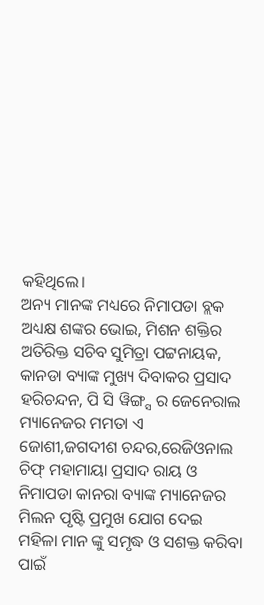କହିଥିଲେ।
ଅନ୍ୟ ମାନଙ୍କ ମଧ୍ୟରେ ନିମାପଡା ବ୍ଲକ ଅଧ୍ୟକ୍ଷ ଶଙ୍କର ଭୋଇ, ମିଶନ ଶକ୍ତିର ଅତିରିକ୍ତ ସଚିବ ସୁମିତ୍ରା ପଟ୍ଟନାୟକ, କାନଡା ବ୍ୟାଙ୍କ ମୁଖ୍ୟ ଦିବାକର ପ୍ରସାଦ ହରିଚନ୍ଦନ, ପି ସି ୱିଙ୍ଗ୍ସ ର ଜେନେରାଲ ମ୍ୟାନେଜର ମମତା ଏ ଜୋଶୀ,ଜଗଦୀଶ ଚନ୍ଦର,ରେଜିଓନାଲ ଚିଫ୍ ମହାମାୟା ପ୍ରସାଦ ରାୟ ଓ ନିମାପଡା କାନରା ବ୍ୟାଙ୍କ ମ୍ୟାନେଜର ମିଲନ ପୃଷ୍ଟି ପ୍ରମୁଖ ଯୋଗ ଦେଇ ମହିଳା ମାନ ଙ୍କୁ ସମୃଦ୍ଧ ଓ ସଶକ୍ତ କରିବା ପାଇଁ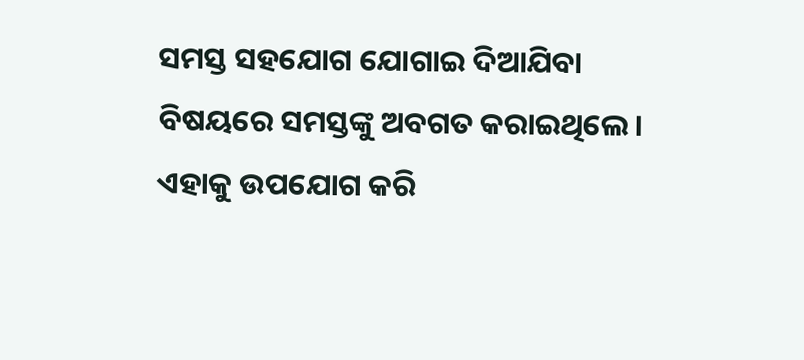ସମସ୍ତ ସହଯୋଗ ଯୋଗାଇ ଦିଆଯିବା ବିଷୟରେ ସମସ୍ତଙ୍କୁ ଅବଗତ କରାଇଥିଲେ। ଏହାକୁ ଉପଯୋଗ କରି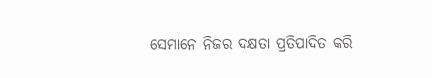ସେମାନେ ନିଜର ଦକ୍ଷତା ପ୍ରତିପାଦିତ କରି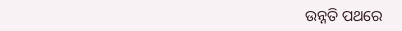ଉନ୍ନତି ପଥରେ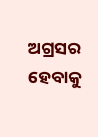ଅଗ୍ରସର ହେବାକୁ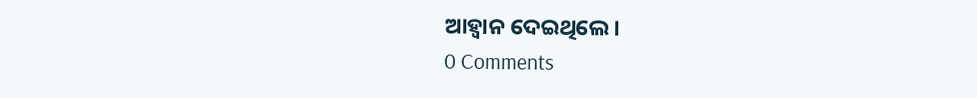ଆହ୍ୱାନ ଦେଇଥିଲେ।
0 Comments